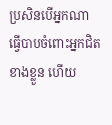ប្រសិនបើអ្នកណាធ្វើបាបចំពោះអ្នកជិតខាងខ្លួន ហើយ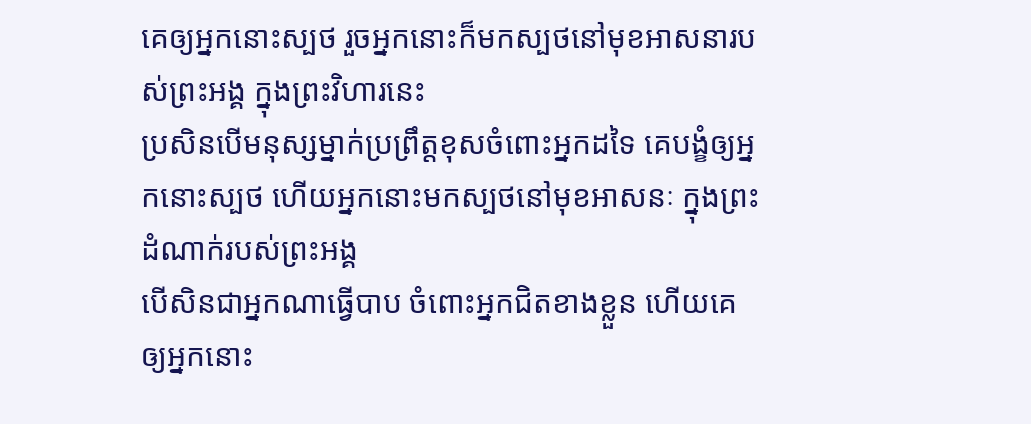គេឲ្យអ្នកនោះស្បថ រួចអ្នកនោះក៏មកស្បថនៅមុខអាសនារបស់ព្រះអង្គ ក្នុងព្រះវិហារនេះ
ប្រសិនបើមនុស្សម្នាក់ប្រព្រឹត្តខុសចំពោះអ្នកដទៃ គេបង្ខំឲ្យអ្នកនោះស្បថ ហើយអ្នកនោះមកស្បថនៅមុខអាសនៈ ក្នុងព្រះដំណាក់របស់ព្រះអង្គ
បើសិនជាអ្នកណាធ្វើបាប ចំពោះអ្នកជិតខាងខ្លួន ហើយគេឲ្យអ្នកនោះ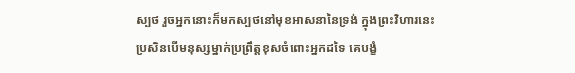ស្បថ រួចអ្នកនោះក៏មកស្បថនៅមុខអាសនានៃទ្រង់ ក្នុងព្រះវិហារនេះ
ប្រសិនបើមនុស្សម្នាក់ប្រព្រឹត្តខុសចំពោះអ្នកដទៃ គេបង្ខំ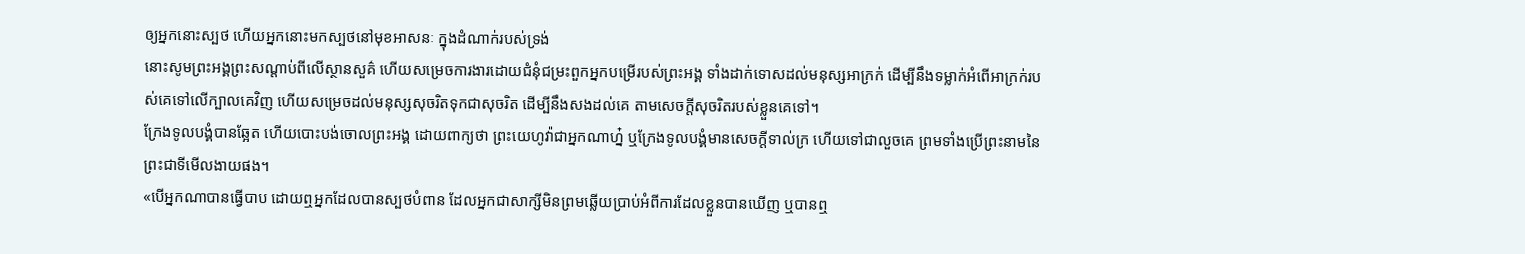ឲ្យអ្នកនោះស្បថ ហើយអ្នកនោះមកស្បថនៅមុខអាសនៈ ក្នុងដំណាក់របស់ទ្រង់
នោះសូមព្រះអង្គព្រះសណ្តាប់ពីលើស្ថានសួគ៌ ហើយសម្រេចការងារដោយជំនុំជម្រះពួកអ្នកបម្រើរបស់ព្រះអង្គ ទាំងដាក់ទោសដល់មនុស្សអាក្រក់ ដើម្បីនឹងទម្លាក់អំពើអាក្រក់របស់គេទៅលើក្បាលគេវិញ ហើយសម្រេចដល់មនុស្សសុចរិតទុកជាសុចរិត ដើម្បីនឹងសងដល់គេ តាមសេចក្ដីសុចរិតរបស់ខ្លួនគេទៅ។
ក្រែងទូលបង្គំបានឆ្អែត ហើយបោះបង់ចោលព្រះអង្គ ដោយពាក្យថា ព្រះយេហូវ៉ាជាអ្នកណាហ្ន៎ ឬក្រែងទូលបង្គំមានសេចក្ដីទាល់ក្រ ហើយទៅជាលួចគេ ព្រមទាំងប្រើព្រះនាមនៃព្រះជាទីមើលងាយផង។
«បើអ្នកណាបានធ្វើបាប ដោយឮអ្នកដែលបានស្បថបំពាន ដែលអ្នកជាសាក្សីមិនព្រមឆ្លើយប្រាប់អំពីការដែលខ្លួនបានឃើញ ឬបានឮ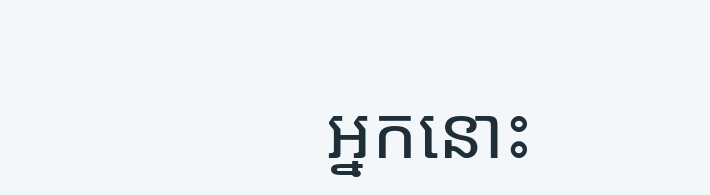អ្នកនោះ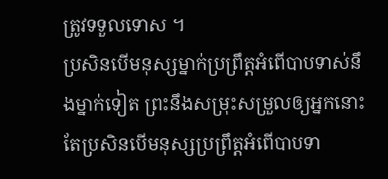ត្រូវទទួលទោស ។
ប្រសិនបើមនុស្សម្នាក់ប្រព្រឹត្តអំពើបាបទាស់នឹងម្នាក់ទៀត ព្រះនឹងសម្រុះសម្រួលឲ្យអ្នកនោះ តែប្រសិនបើមនុស្សប្រព្រឹត្តអំពើបាបទា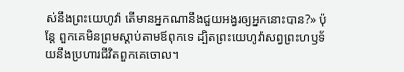ស់នឹងព្រះយេហូវ៉ា តើមានអ្នកណានឹងជួយអង្វរឲ្យអ្នកនោះបាន?» ប៉ុន្តែ ពួកគេមិនព្រមស្តាប់តាមឪពុកទេ ដ្បិតព្រះយេហូវ៉ាសព្វព្រះហឫទ័យនឹងប្រហារជីវិតពួកគេចោល។